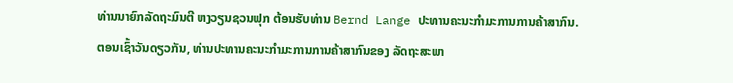ທ່ານນາຍົກລັດຖະມົນຕີ ຫງວຽນຊວນຟຸກ ຕ້ອນຮັບທ່ານ Bernd Lange ປະທານຄະນະກຳມະການການຄ້າສາກົນ.
ຕອນເຊົ້າວັນດຽວກັນ, ທ່ານປະທານຄະນະກຳມະການການຄ້າສາກົນຂອງ ລັດຖະສະພາ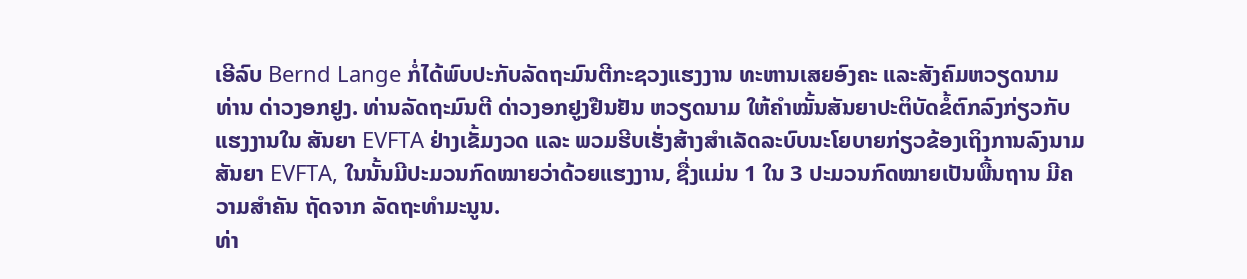ເອີລົບ Bernd Lange ກໍ່ໄດ້ພົບປະກັບລັດຖະມົນຕີກະຊວງແຮງງານ ທະຫານເສຍອົງຄະ ແລະສັງຄົມຫວຽດນາມ ທ່ານ ດ່າວງອກຢູງ. ທ່ານລັດຖະມົນຕີ ດ່າວງອກຢູງຢືນຢັນ ຫວຽດນາມ ໃຫ້ຄຳໝັ້ນສັນຍາປະຕິບັດຂໍ້ຕົກລົງກ່ຽວກັບແຮງງານໃນ ສັນຍາ EVFTA ຢ່າງເຂັ້ມງວດ ແລະ ພວມຮີບເຮັ່ງສ້າງສຳເລັດລະບົບນະໂຍບາຍກ່ຽວຂ້ອງເຖິງການລົງນາມສັນຍາ EVFTA, ໃນນັ້ນມີປະມວນກົດໝາຍວ່າດ້ວຍແຮງງານ, ຊື່ງແມ່ນ 1 ໃນ 3 ປະມວນກົດໝາຍເປັນພື້ນຖານ ມີຄວາມສຳຄັນ ຖັດຈາກ ລັດຖະທຳມະນູນ.
ທ່າ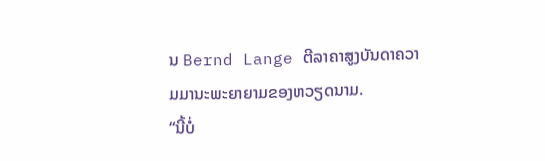ນ Bernd Lange ຕີລາຄາສູງບັນດາຄວາມມານະພະຍາຍາມຂອງຫວຽດນາມ.
“ນີ້ບໍ່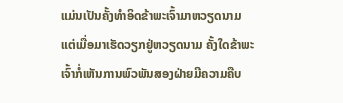ແມ່ນເປັນຄັ້ງທຳອິດຂ້າພະເຈົ້າມາຫວຽດນາມ ແຕ່ເມື່ອມາເຮັດວຽກຢູ່ຫວຽດນາມ ຄັ້ງໃດຂ້າພະເຈົ້າກໍ່ເຫັນການພົວພັນສອງຝ່າຍມີຄວາມຄືບ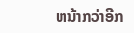ຫນ້າກວ່າອີກ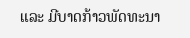ແລະ ມີບາດກ້າວພັດທະນາ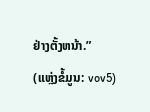ຢ່າງຕັ້ງຫນ້າ.”
(ແຫຼ່ງຂໍ້ມູນ: vov5)